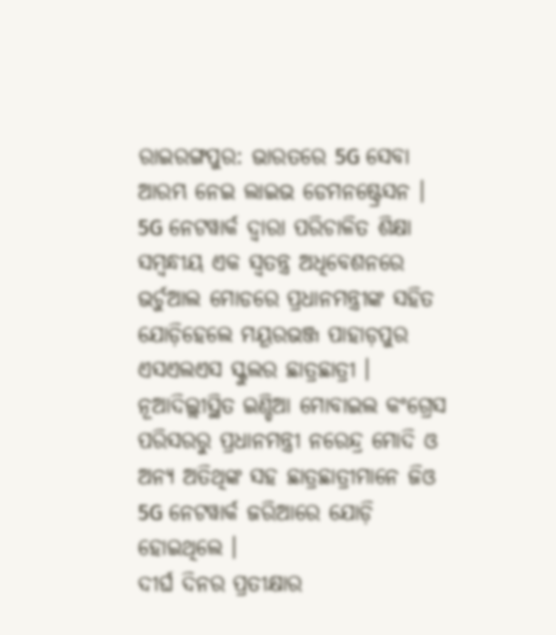ରାଇରଙ୍ଗପୁର: ଭାରତରେ 5G ସେବା ଆରମ୍ଭ ନେଇ ଲାଇଭ ଡେମନଷ୍ଟ୍ରେସନ । 5G ନେଟୱାର୍କ ଦ୍ବାରା ପରିଚାଳିତ ଶିକ୍ଷା ସମ୍ବନ୍ଧୀୟ ଏକ ସ୍ବତନ୍ତ୍ର ଅଧିବେଶନରେ ଭର୍ଚୁଆଲ ମୋଡରେ ପ୍ରଧାନମନ୍ତ୍ରୀଙ୍କ ସହିତ ଯୋଡ଼ିହେଲେ ମୟୂରଭଞ୍ଜ ପାହାଡ଼ପୁର ଏସଏଲଏସ ସ୍କୁଲର ଛାତ୍ରଛାତ୍ରୀ । ନୂଆଦିଲ୍ଲୀସ୍ଥିତ ଇଣ୍ଡିଆ ମୋବାଇଲ କଂଗ୍ରେସ ପରିସରରୁ ପ୍ରଧାନମନ୍ତ୍ରୀ ନରେନ୍ଦ୍ର ମୋଦି ଓ ଅନ୍ୟ ଅତିଥିଙ୍କ ସହ ଛାତ୍ରଛାତ୍ରୀମାନେ ଜିଓ 5G ନେଟୱାର୍କ ଜରିଆରେ ଯୋଡ଼ି ହୋଇଥିଲେ ।
ଦୀର୍ଘ ଦିନର ପ୍ରତୀକ୍ଷାର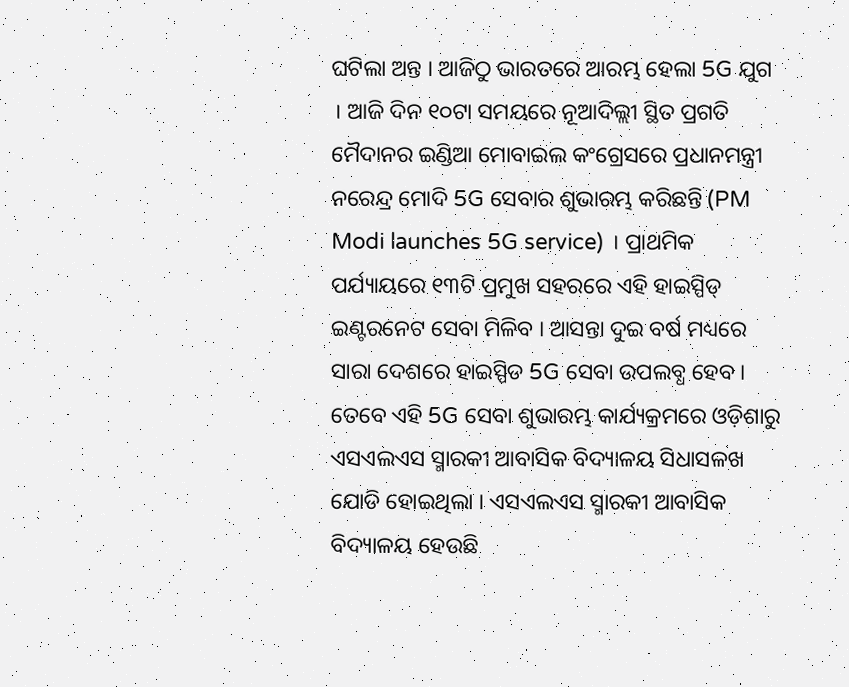ଘଟିଲା ଅନ୍ତ । ଆଜିଠୁ ଭାରତରେ ଆରମ୍ଭ ହେଲା 5G ଯୁଗ । ଆଜି ଦିନ ୧୦ଟା ସମୟରେ ନୂଆଦିଲ୍ଲୀ ସ୍ଥିତ ପ୍ରଗତି ମୈଦାନର ଇଣ୍ଡିଆ ମୋବାଇଲ କଂଗ୍ରେସରେ ପ୍ରଧାନମନ୍ତ୍ରୀ ନରେନ୍ଦ୍ର ମୋଦି 5G ସେବାର ଶୁଭାରମ୍ଭ କରିଛନ୍ତି (PM Modi launches 5G service) । ପ୍ରାଥମିକ ପର୍ଯ୍ୟାୟରେ ୧୩ଟି ପ୍ରମୁଖ ସହରରେ ଏହି ହାଇସ୍ପିଡ୍ ଇଣ୍ଟରନେଟ ସେବା ମିଳିବ । ଆସନ୍ତା ଦୁଇ ବର୍ଷ ମଧ୍ୟରେ ସାରା ଦେଶରେ ହାଇସ୍ପିଡ 5G ସେବା ଉପଲବ୍ଧ ହେବ । ତେବେ ଏହି 5G ସେବା ଶୁଭାରମ୍ଭ କାର୍ଯ୍ୟକ୍ରମରେ ଓଡ଼ିଶାରୁ ଏସଏଲଏସ ସ୍ମାରକୀ ଆବାସିକ ବିଦ୍ୟାଳୟ ସିଧାସଳଖ ଯୋଡି ହୋଇଥିଲା । ଏସଏଲଏସ ସ୍ମାରକୀ ଆବାସିକ ବିଦ୍ୟାଳୟ ହେଉଛି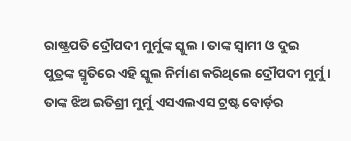ରାଷ୍ଟ୍ରପତି ଦ୍ରୌପଦୀ ମୁର୍ମୁଙ୍କ ସ୍କୁଲ । ତାଙ୍କ ସ୍ବାମୀ ଓ ଦୁଇ ପୁତ୍ରଙ୍କ ସ୍ମୃତିରେ ଏହି ସ୍କୁଲ ନିର୍ମାଣ କରିଥିଲେ ଦ୍ରୌପଦୀ ମୁର୍ମୁ । ତାଙ୍କ ଝିଅ ଇତିଶ୍ରୀ ମୁର୍ମୁ ଏସଏଲଏସ ଟ୍ରଷ୍ଟ ବୋର୍ଡ଼ର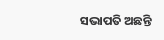ସଭାପତି ଅଛନ୍ତି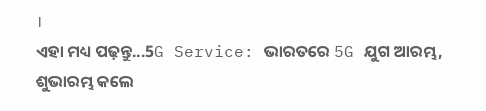।
ଏହା ମଧ୍ୟ ପଢ଼ନ୍ତୁ...5G Service: ଭାରତରେ 5G ଯୁଗ ଆରମ୍ଭ, ଶୁଭାରମ୍ଭ କଲେ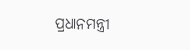ପ୍ରଧାନମନ୍ତ୍ରୀ